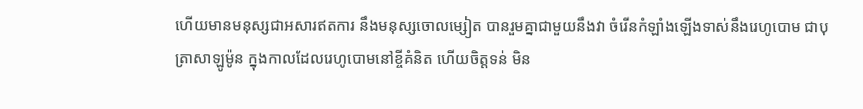ហើយមានមនុស្សជាអសារឥតការ នឹងមនុស្សចោលម្សៀត បានរួមគ្នាជាមួយនឹងវា ចំរើនកំឡាំងឡើងទាស់នឹងរេហូបោម ជាបុត្រាសាឡូម៉ូន ក្នុងកាលដែលរេហូបោមនៅខ្ចីគំនិត ហើយចិត្តទន់ មិន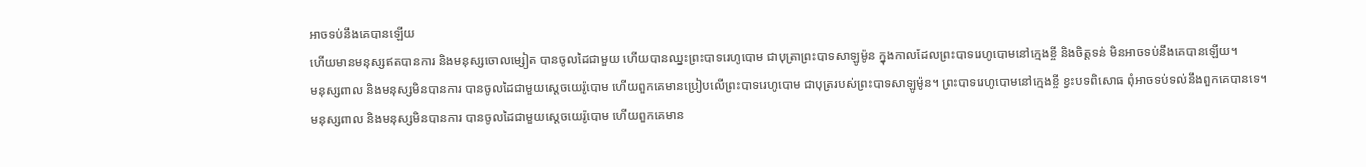អាចទប់នឹងគេបានឡើយ
ហើយមានមនុស្សឥតបានការ និងមនុស្សចោលម្សៀត បានចូលដៃជាមួយ ហើយបានឈ្នះព្រះបាទរេហូបោម ជាបុត្រាព្រះបាទសាឡូម៉ូន ក្នុងកាលដែលព្រះបាទរេហូបោមនៅក្មេងខ្ចី និងចិត្តទន់ មិនអាចទប់នឹងគេបានឡើយ។
មនុស្សពាល និងមនុស្សមិនបានការ បានចូលដៃជាមួយស្ដេចយេរ៉ូបោម ហើយពួកគេមានប្រៀបលើព្រះបាទរេហូបោម ជាបុត្ររបស់ព្រះបាទសាឡូម៉ូន។ ព្រះបាទរេហូបោមនៅក្មេងខ្ចី ខ្វះបទពិសោធ ពុំអាចទប់ទល់នឹងពួកគេបានទេ។
មនុស្សពាល និងមនុស្សមិនបានការ បានចូលដៃជាមួយស្តេចយេរ៉ូបោម ហើយពួកគេមាន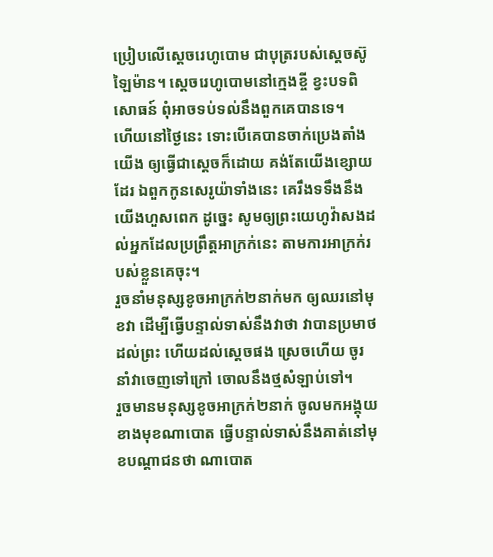ប្រៀបលើស្តេចរេហូបោម ជាបុត្ររបស់ស្តេចស៊ូឡៃម៉ាន។ ស្តេចរេហូបោមនៅក្មេងខ្ចី ខ្វះបទពិសោធន៍ ពុំអាចទប់ទល់នឹងពួកគេបានទេ។
ហើយនៅថ្ងៃនេះ ទោះបើគេបានចាក់ប្រេងតាំងយើង ឲ្យធ្វើជាស្តេចក៏ដោយ គង់តែយើងខ្សោយដែរ ឯពួកកូនសេរូយ៉ាទាំងនេះ គេរឹងទទឹងនឹងយើងហួសពេក ដូច្នេះ សូមឲ្យព្រះយេហូវ៉ាសងដល់អ្នកដែលប្រព្រឹត្តអាក្រក់នេះ តាមការអាក្រក់របស់ខ្លួនគេចុះ។
រួចនាំមនុស្សខូចអាក្រក់២នាក់មក ឲ្យឈរនៅមុខវា ដើម្បីធ្វើបន្ទាល់ទាស់នឹងវាថា វាបានប្រមាថដល់ព្រះ ហើយដល់ស្តេចផង ស្រេចហើយ ចូរនាំវាចេញទៅក្រៅ ចោលនឹងថ្មសំឡាប់ទៅ។
រួចមានមនុស្សខូចអាក្រក់២នាក់ ចូលមកអង្គុយខាងមុខណាបោត ធ្វើបន្ទាល់ទាស់នឹងគាត់នៅមុខបណ្តាជនថា ណាបោត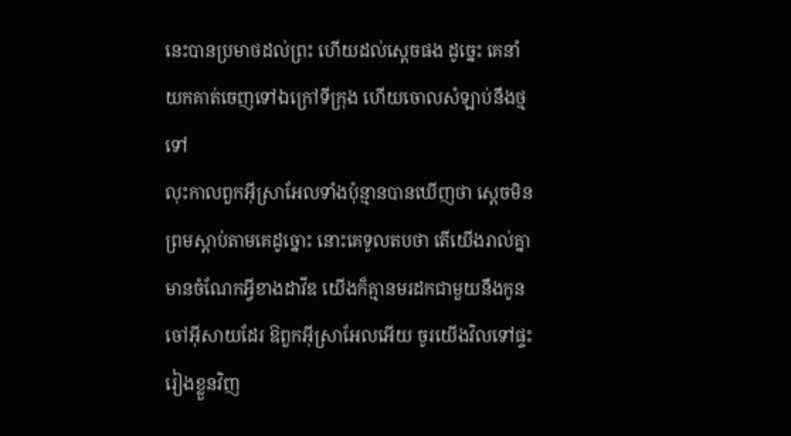នេះបានប្រមាថដល់ព្រះ ហើយដល់ស្តេចផង ដូច្នេះ គេនាំយកគាត់ចេញទៅឯក្រៅទីក្រុង ហើយចោលសំឡាប់នឹងថ្មទៅ
លុះកាលពួកអ៊ីស្រាអែលទាំងប៉ុន្មានបានឃើញថា ស្តេចមិនព្រមស្តាប់តាមគេដូច្នោះ នោះគេទូលតបថា តើយើងរាល់គ្នាមានចំណែកអ្វីខាងដាវីឌ យើងក៏គ្មានមរដកជាមួយនឹងកូនចៅអ៊ីសាយដែរ ឱពួកអ៊ីស្រាអែលអើយ ចូរយើងវិលទៅផ្ទះរៀងខ្លួនវិញ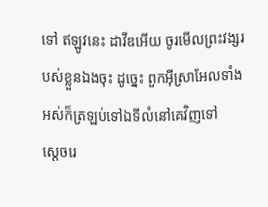ទៅ ឥឡូវនេះ ដាវីឌអើយ ចូរមើលព្រះវង្សរបស់ខ្លួនឯងចុះ ដូច្នេះ ពួកអ៊ីស្រាអែលទាំងអស់ក៏ត្រឡប់ទៅឯទីលំនៅគេវិញទៅ
ស្តេចរេ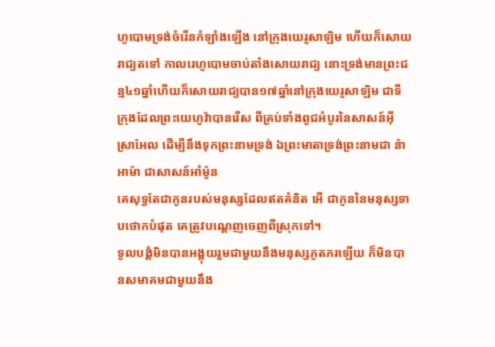ហូបោមទ្រង់ចំរើនកំឡាំងឡើង នៅក្រុងយេរូសាឡិម ហើយក៏សោយរាជ្យតទៅ កាលរេហូបោមចាប់តាំងសោយរាជ្យ នោះទ្រង់មានព្រះជន្ម៤១ឆ្នាំហើយក៏សោយរាជ្យបាន១៧ឆ្នាំនៅក្រុងយេរូសាឡិម ជាទីក្រុងដែលព្រះយេហូវ៉ាបានរើស ពីគ្រប់ទាំងពូជអំបូរនៃសាសន៍អ៊ីស្រាអែល ដើម្បីនឹងទុកព្រះនាមទ្រង់ ឯព្រះមាតាទ្រង់ព្រះនាមជា ន៉ាអាម៉ា ជាសាសន៍អាំម៉ូន
គេសុទ្ធតែជាកូនរបស់មនុស្សដែលឥតគំនិត អើ ជាកូននៃមនុស្សទាបថោកបំផុត គេត្រូវបណ្តេញចេញពីស្រុកទៅ។
ទូលបង្គំមិនបានអង្គុយរួមជាមួយនឹងមនុស្សភូតភរឡើយ ក៏មិនបានសមាគមជាមួយនឹង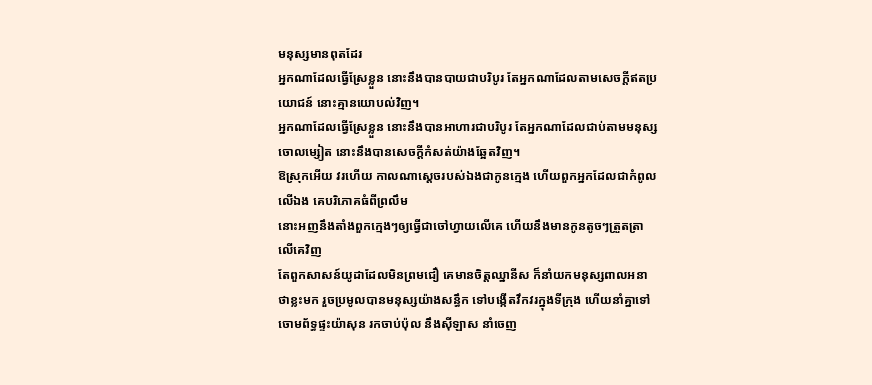មនុស្សមានពុតដែរ
អ្នកណាដែលធ្វើស្រែខ្លួន នោះនឹងបានបាយជាបរិបូរ តែអ្នកណាដែលតាមសេចក្ដីឥតប្រយោជន៍ នោះគ្មានយោបល់វិញ។
អ្នកណាដែលធ្វើស្រែខ្លួន នោះនឹងបានអាហារជាបរិបូរ តែអ្នកណាដែលជាប់តាមមនុស្សចោលម្សៀត នោះនឹងបានសេចក្ដីកំសត់យ៉ាងឆ្អែតវិញ។
ឱស្រុកអើយ វរហើយ កាលណាស្តេចរបស់ឯងជាកូនក្មេង ហើយពួកអ្នកដែលជាកំពូលលើឯង គេបរិភោគធំពីព្រលឹម
នោះអញនឹងតាំងពួកក្មេងៗឲ្យធ្វើជាចៅហ្វាយលើគេ ហើយនឹងមានកូនតូចៗត្រួតត្រាលើគេវិញ
តែពួកសាសន៍យូដាដែលមិនព្រមជឿ គេមានចិត្តឈ្នានីស ក៏នាំយកមនុស្សពាលអនាថាខ្លះមក រួចប្រមូលបានមនុស្សយ៉ាងសន្ធឹក ទៅបង្កើតវឹកវរក្នុងទីក្រុង ហើយនាំគ្នាទៅចោមព័ទ្ធផ្ទះយ៉ាសុន រកចាប់ប៉ុល នឹងស៊ីឡាស នាំចេញ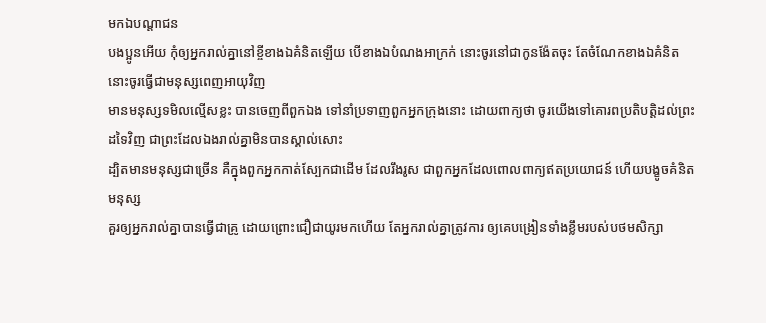មកឯបណ្តាជន
បងប្អូនអើយ កុំឲ្យអ្នករាល់គ្នានៅខ្ចីខាងឯគំនិតឡើយ បើខាងឯបំណងអាក្រក់ នោះចូរនៅជាកូនង៉ែតចុះ តែចំណែកខាងឯគំនិត នោះចូរធ្វើជាមនុស្សពេញអាយុវិញ
មានមនុស្សទមិលល្មើសខ្លះ បានចេញពីពួកឯង ទៅនាំប្រទាញពួកអ្នកក្រុងនោះ ដោយពាក្យថា ចូរយើងទៅគោរពប្រតិបត្តិដល់ព្រះដទៃវិញ ជាព្រះដែលឯងរាល់គ្នាមិនបានស្គាល់សោះ
ដ្បិតមានមនុស្សជាច្រើន គឺក្នុងពួកអ្នកកាត់ស្បែកជាដើម ដែលរឹងរូស ជាពួកអ្នកដែលពោលពាក្យឥតប្រយោជន៍ ហើយបង្ខូចគំនិតមនុស្ស
គួរឲ្យអ្នករាល់គ្នាបានធ្វើជាគ្រូ ដោយព្រោះជឿជាយូរមកហើយ តែអ្នករាល់គ្នាត្រូវការ ឲ្យគេបង្រៀនទាំងខ្លឹមរបស់បថមសិក្សា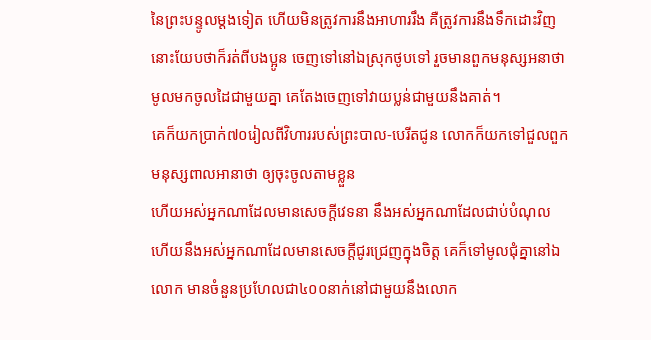នៃព្រះបន្ទូលម្តងទៀត ហើយមិនត្រូវការនឹងអាហាររឹង គឺត្រូវការនឹងទឹកដោះវិញ
នោះយែបថាក៏រត់ពីបងប្អូន ចេញទៅនៅឯស្រុកថូបទៅ រួចមានពួកមនុស្សអនាថាមូលមកចូលដៃជាមួយគ្នា គេតែងចេញទៅវាយប្លន់ជាមួយនឹងគាត់។
គេក៏យកប្រាក់៧០រៀលពីវិហាររបស់ព្រះបាល-បេរីតជូន លោកក៏យកទៅជួលពួកមនុស្សពាលអានាថា ឲ្យចុះចូលតាមខ្លួន
ហើយអស់អ្នកណាដែលមានសេចក្ដីវេទនា នឹងអស់អ្នកណាដែលជាប់បំណុល ហើយនឹងអស់អ្នកណាដែលមានសេចក្ដីជូរជ្រេញក្នុងចិត្ត គេក៏ទៅមូលជុំគ្នានៅឯលោក មានចំនួនប្រហែលជា៤០០នាក់នៅជាមួយនឹងលោក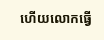ហើយលោកធ្វើ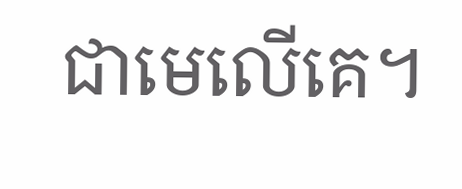ជាមេលើគេ។